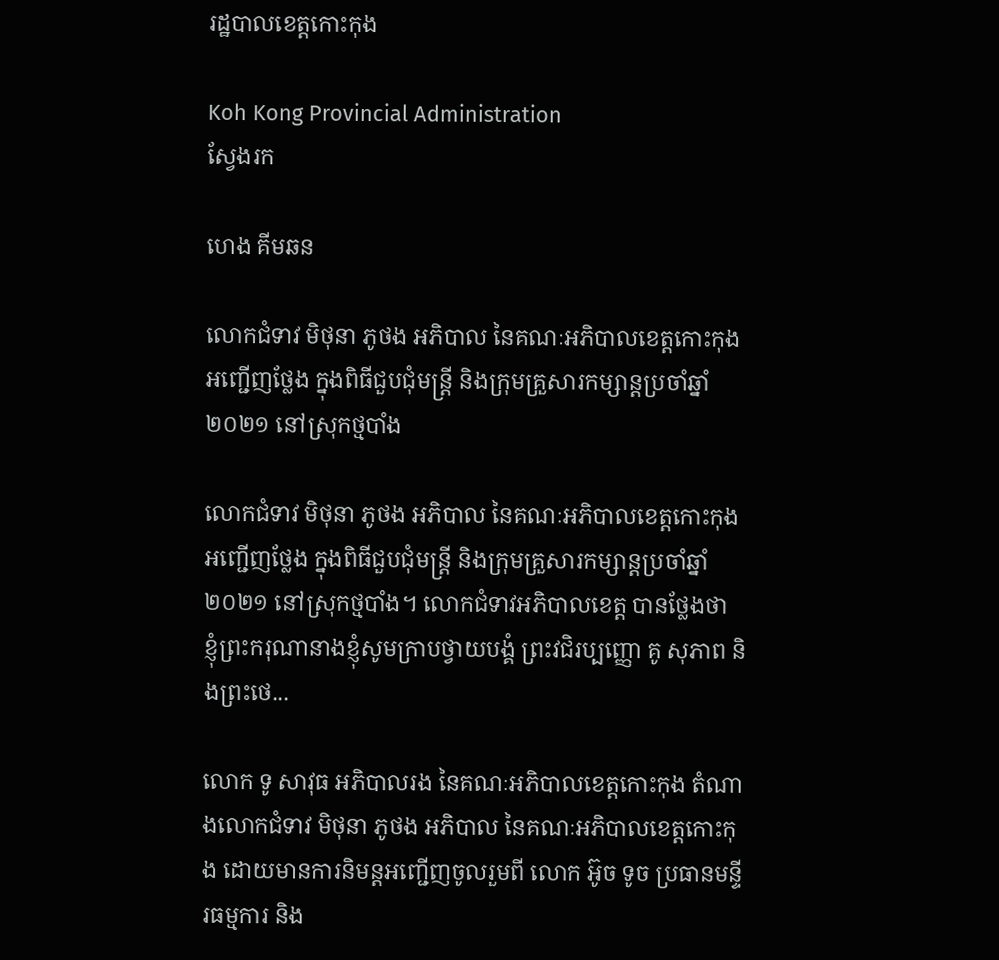រដ្ឋបាលខេត្តកោះកុង

Koh Kong Provincial Administration
ស្វែងរក

ហេង គីមឆន

លោកជំទាវ មិថុនា ភូថង អភិបាល នៃគណៈអភិបាលខេត្តកោះកុង អញ្ជើញថ្លែង ក្នុងពិធីជួបជុំមន្ត្រី និងក្រុមគ្រួសារកម្សាន្តប្រចាំឆ្នាំ២០២១ នៅស្រុកថ្មបាំង

លោកជំទាវ មិថុនា ភូថង អភិបាល នៃគណៈអភិបាលខេត្តកោះកុង អញ្ជើញថ្លែង ក្នុងពិធីជួបជុំមន្ត្រី និងក្រុមគ្រួសារកម្សាន្តប្រចាំឆ្នាំ២០២១ នៅស្រុកថ្មបាំង។ លោកជំទាវអភិបាលខេត្ត បានថ្លែងថា ខ្ញុំព្រះករុណានាងខ្ញុំសូមក្រាបថ្វាយបង្គំ ព្រះវជិរប្បញ្ញោ គូ សុភាព និងព្រះថេ...

លោក ទូ សាវុធ អភិបាលរង នៃគណៈអភិបាលខេត្តកោះកុង តំណាងលោកជំទាវ មិថុនា ភូថង អភិបាល នៃគណៈអភិបាលខេត្តកោះកុង ដោយមានការនិមន្តអញ្ជើញចូលរួមពី លោក អ៊ូច ទូច ប្រធានមន្ទីរធម្មការ និង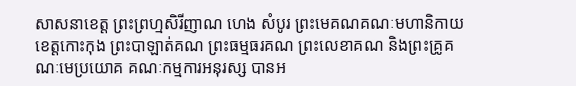សាសនាខេត្ត ព្រះព្រហ្មសិរីញាណ ហេង សំបូរ ព្រះមេគណគណៈមហានិកាយខេត្តកោះកុង ព្រះបាឡាត់គណ ព្រះធម្មធរគណ ព្រះលេខាគណ និងព្រះគ្រូគណៈមេប្រយោគ គណៈកម្មការអនុរស្ស បានអ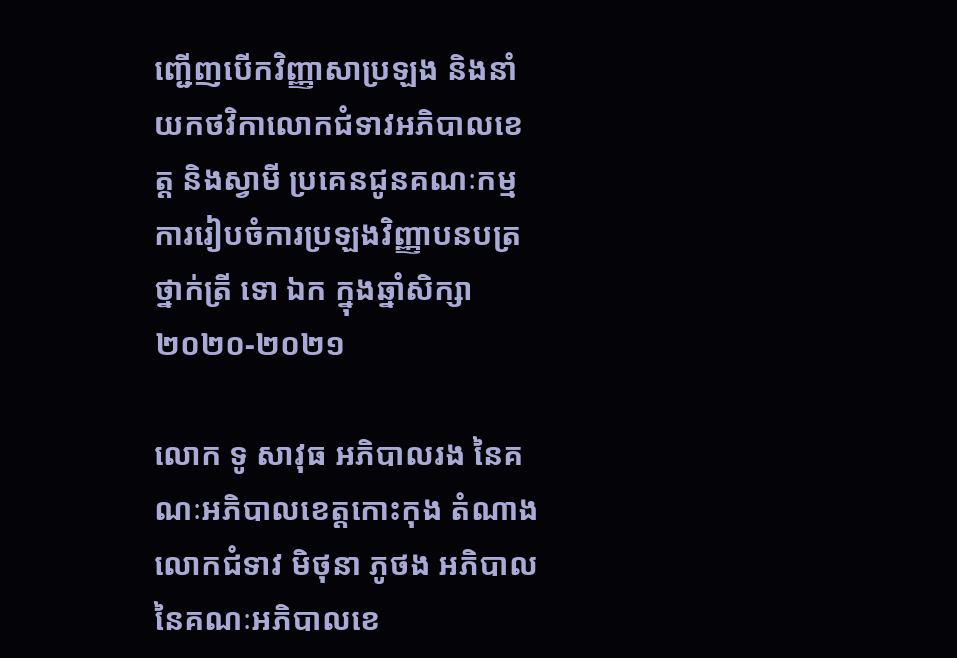ញ្ជើញបើកវិញ្ញាសាប្រឡង និងនាំយកថវិកាលោកជំទាវអភិបាលខេត្ត និងស្វាមី ប្រគេនជូនគណៈកម្មការរៀបចំការប្រឡងវិញ្ញាបនបត្រថ្នាក់ត្រី ទោ ឯក ក្នុងឆ្នាំសិក្សា ២០២០-២០២១

លោក ទូ សាវុធ អភិបាលរង នៃគណៈអភិបាលខេត្តកោះកុង តំណាងលោកជំទាវ មិថុនា ភូថង អភិបាល នៃគណៈអភិបាលខេ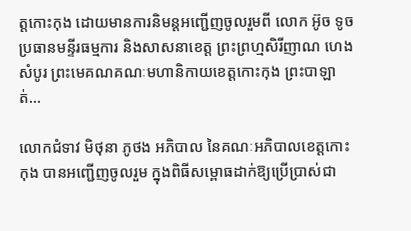ត្តកោះកុង ដោយមានការនិមន្តអញ្ជើញចូលរួមពី លោក អ៊ូច ទូច ប្រធានមន្ទីរធម្មការ និងសាសនាខេត្ត ព្រះព្រហ្មសិរីញាណ ហេង សំបូរ ព្រះមេគណគណៈមហានិកាយខេត្តកោះកុង ព្រះបាឡាត់...

លោកជំទាវ មិថុនា ភូថង អភិបាល នៃគណៈអភិបាលខេត្តកោះកុង បានអញ្ជើញចូលរួម ក្នុងពិធីសម្ពោធដាក់ឱ្យប្រើប្រាស់ជា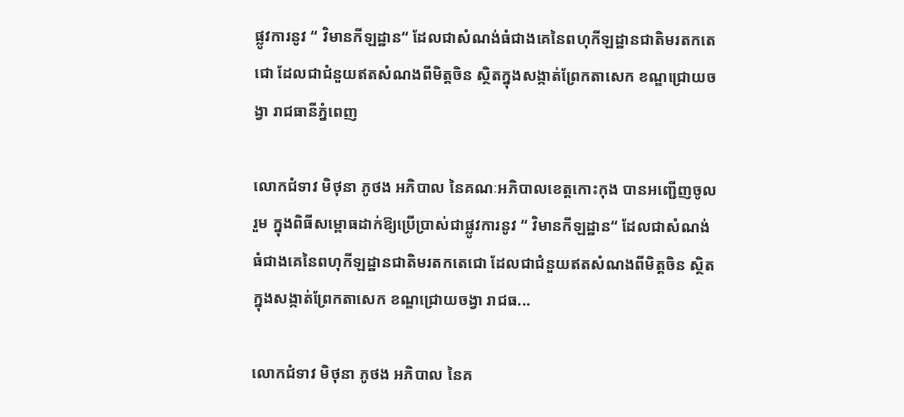ផ្លូវការនូវ “ វិមានកីឡដ្ឋាន“ ដែលជាសំណង់ធំជាងគេនៃពហុកីឡដ្ឋានជាតិមរតកតេជោ ដែលជាជំនួយឥតសំណងពីមិត្តចិន ស្ថិតក្នុងសង្កាត់ព្រែកតាសេក ខណ្ឌជ្រោយចង្វា រាជធានីភ្នំពេញ

លោកជំទាវ មិថុនា ភូថង អភិបាល នៃគណៈអភិបាលខេត្តកោះកុង បានអញ្ជើញចូលរួម ក្នុងពិធីសម្ពោធដាក់ឱ្យប្រើប្រាស់ជាផ្លូវការនូវ “ វិមានកីឡដ្ឋាន“ ដែលជាសំណង់ធំជាងគេនៃពហុកីឡដ្ឋានជាតិមរតកតេជោ ដែលជាជំនួយឥតសំណងពីមិត្តចិន ស្ថិតក្នុងសង្កាត់ព្រែកតាសេក ខណ្ឌជ្រោយចង្វា រាជធ...

លោកជំទាវ មិថុនា ភូថង អភិបាល នៃគ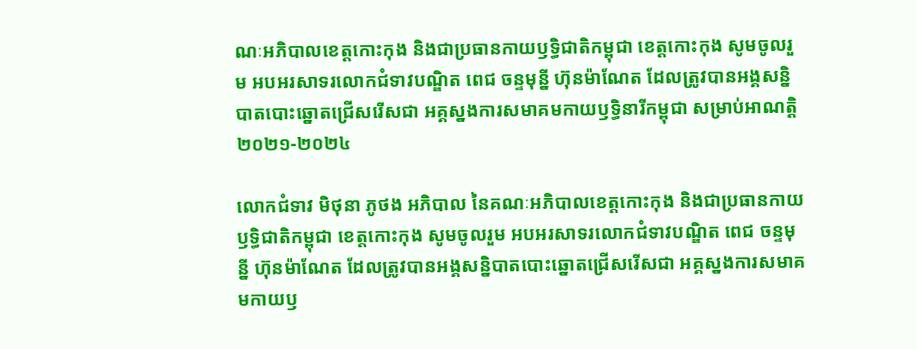ណៈអភិបាលខេត្តកោះកុង និងជាប្រធានកាយឫទ្ធិជាតិកម្ពុជា ខេត្តកោះកុង សូមចូលរួម អបអរសាទរលោកជំទាវបណ្ឌិត ពេជ ចន្ទមុន្នី ហ៊ុនម៉ាណែត ដែលត្រូវបានអង្គសន្និបាតបោះឆ្នោតជ្រើសរើសជា អគ្គស្នងការសមាគមកាយឫទ្ធិនារីកម្ពុជា សម្រាប់អាណត្តិ ២០២១-២០២៤

លោកជំទាវ មិថុនា ភូថង អភិបាល នៃគណៈអភិបាលខេត្តកោះកុង និងជាប្រធានកាយឫទ្ធិជាតិកម្ពុជា ខេត្តកោះកុង សូមចូលរួម អបអរសាទរលោកជំទាវបណ្ឌិត ពេជ ចន្ទមុន្នី ហ៊ុនម៉ាណែត ដែលត្រូវបានអង្គសន្និបាតបោះឆ្នោតជ្រើសរើសជា អគ្គស្នងការសមាគមកាយឫ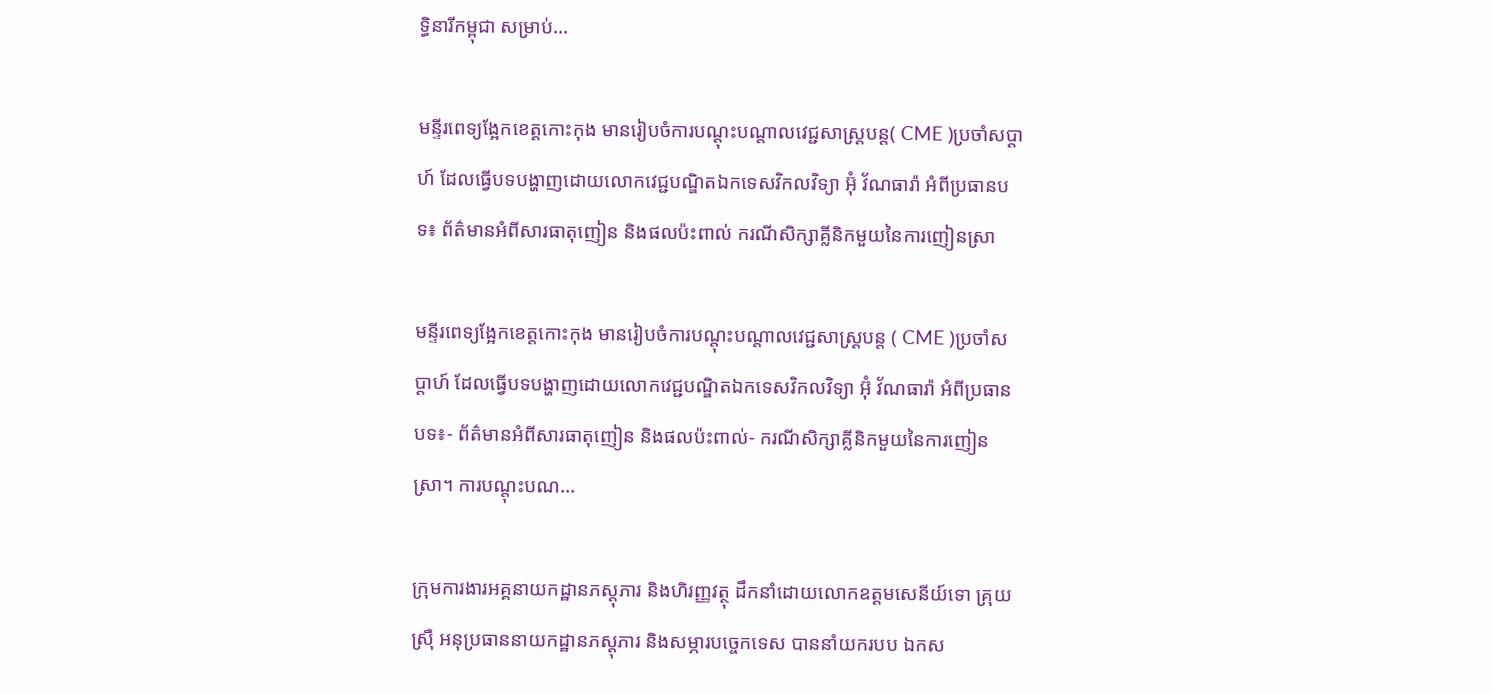ទ្ធិនារីកម្ពុជា សម្រាប់...

មន្ទីរពេទ្យង្អែកខេត្តកោះកុង មានរៀបចំការបណ្តុះបណ្តាលវេជ្ជសាស្ត្របន្ត( CME )ប្រចាំសប្តាហ៍ ដែលធ្វើបទបង្ហាញដោយលោកវេជ្ជបណ្ឌិតឯកទេសវិកលវិទ្យា អ៊ុំ វ័ណធារ៉ា អំពីប្រធានបទ៖ ព័ត៌មានអំពីសារធាតុញៀន និងផលប៉ះពាល់ ករណីសិក្សាគ្លីនិកមួយនៃការញៀនស្រា

មន្ទីរពេទ្យង្អែកខេត្តកោះកុង មានរៀបចំការបណ្តុះបណ្តាលវេជ្ជសាស្ត្របន្ត ( CME )ប្រចាំសប្តាហ៍ ដែលធ្វើបទបង្ហាញដោយលោកវេជ្ជបណ្ឌិតឯកទេសវិកលវិទ្យា អ៊ុំ វ័ណធារ៉ា អំពីប្រធានបទ៖⁃ ព័ត៌មានអំពីសារធាតុញៀន និងផលប៉ះពាល់⁃ ករណីសិក្សាគ្លីនិកមួយនៃការញៀនស្រា។ ការបណ្តុះបណ...

ក្រុមការងារអគ្គនាយកដ្ឋានភស្ដុភារ និងហិរញ្ញវត្ថុ ដឹកនាំដោយលោកឧត្តមសេនីយ៍ទោ គ្រុយ ស្រ៊ឺ អនុប្រធាននាយកដ្ឋានភស្តុភារ និងសម្ភារបច្ចេកទេស បាននាំយករបប ឯកស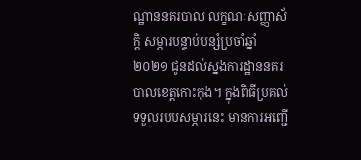ណ្ឋាននគរបាល លក្ខណៈសញ្ញាស័ក្តិ សម្ភារបន្ទាប់បន្សំប្រចាំឆ្នាំ ២០២១ ជូនដល់ស្នងការដ្ឋាននគរបាលខេត្តកោះកុង។ ក្នុងពិធីប្រគល់ ទទួលរបបសម្ភារនេះ មានការអញ្ជើ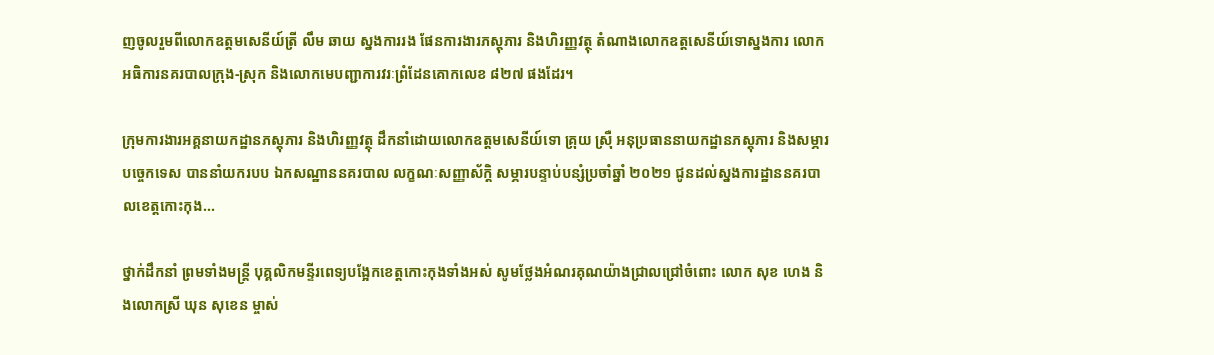ញចូលរួមពីលោកឧត្តមសេនីយ៍ត្រី លឹម ឆាយ ស្នងការរង ផែនការងារភស្តុភារ និងហិរញ្ញវត្ថុ តំណាងលោកឧត្តសេនីយ៍ទោស្នងការ លោកអធិការនគរបាលក្រុង-ស្រុក និងលោកមេបញ្ជាការវរៈព្រំដែនគោកលេខ ៨២៧ ផងដែរ។

ក្រុមការងារអគ្គនាយកដ្ឋានភស្ដុភារ និងហិរញ្ញវត្ថុ ដឹកនាំដោយលោកឧត្តមសេនីយ៍ទោ គ្រុយ ស្រ៊ឺ អនុប្រធាននាយកដ្ឋានភស្តុភារ និងសម្ភារបច្ចេកទេស បាននាំយករបប ឯកសណ្ឋាននគរបាល លក្ខណៈសញ្ញាស័ក្តិ សម្ភារបន្ទាប់បន្សំប្រចាំឆ្នាំ ២០២១ ជូនដល់ស្នងការដ្ឋាននគរបាលខេត្តកោះកុង...

ថ្នាក់ដឹកនាំ ព្រមទាំងមន្ត្រី បុគ្គលិកមន្ទីរពេទ្យបង្អែកខេត្តកោះកុងទាំងអស់ សូមថ្លែងអំណរគុណយ៉ាងជ្រាលជ្រៅចំពោះ លោក សុខ ហេង និងលោកស្រី ឃុន សុខេន ម្ចាស់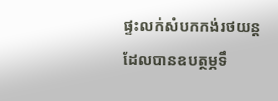ផ្ទះលក់សំបកកង់រថយន្ត ដែលបានឧបត្ថម្ភទឹ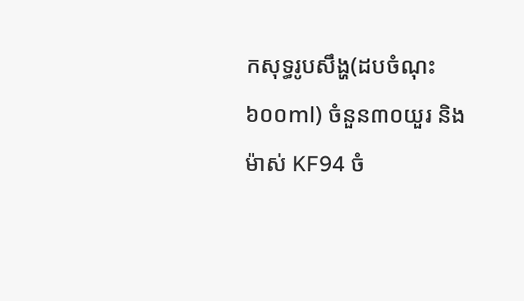កសុទ្ធរូបសឹង្ហ(ដបចំណុះ៦០០ml) ចំនួន៣០យួរ និងម៉ាស់ KF94 ចំ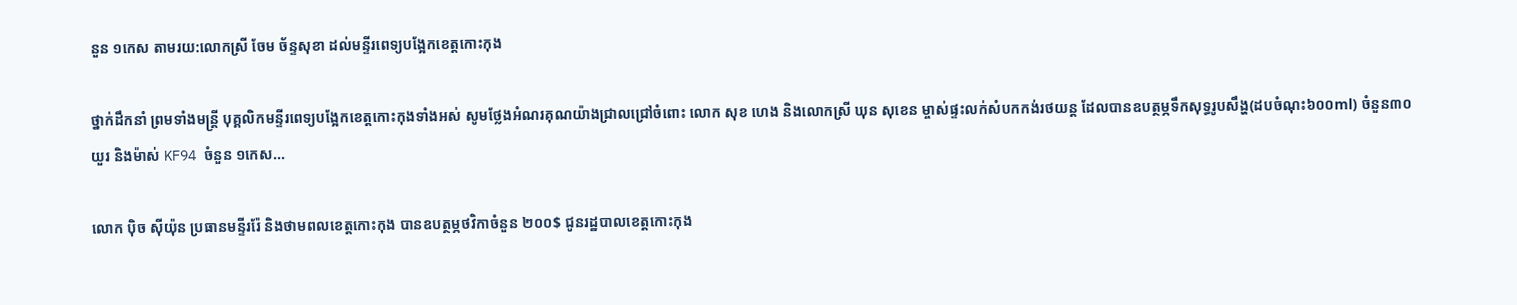នួន ១កេស តាមរយ:លោកស្រី ចែម ច័ន្ទសុខា ដល់មន្ទីរពេទ្យបង្អែកខេត្តកោះកុង

ថ្នាក់ដឹកនាំ ព្រមទាំងមន្ត្រី បុគ្គលិកមន្ទីរពេទ្យបង្អែកខេត្តកោះកុងទាំងអស់ សូមថ្លែងអំណរគុណយ៉ាងជ្រាលជ្រៅចំពោះ លោក សុខ ហេង និងលោកស្រី ឃុន សុខេន ម្ចាស់ផ្ទះលក់សំបកកង់រថយន្ត ដែលបានឧបត្ថម្ភទឹកសុទ្ធរូបសឹង្ហ(ដបចំណុះ៦០០ml) ចំនួន៣០យួរ និងម៉ាស់ KF94 ចំនួន ១កេស...

លោក ប៉ិច ស៊ីយ៉ុន ប្រធានមន្ទីររ៉ែ និងថាមពលខេត្តកោះកុង បានឧបត្ថម្ភថវិកាចំនួន ២០០$ ជូនរដ្ឋបាលខេត្តកោះកុង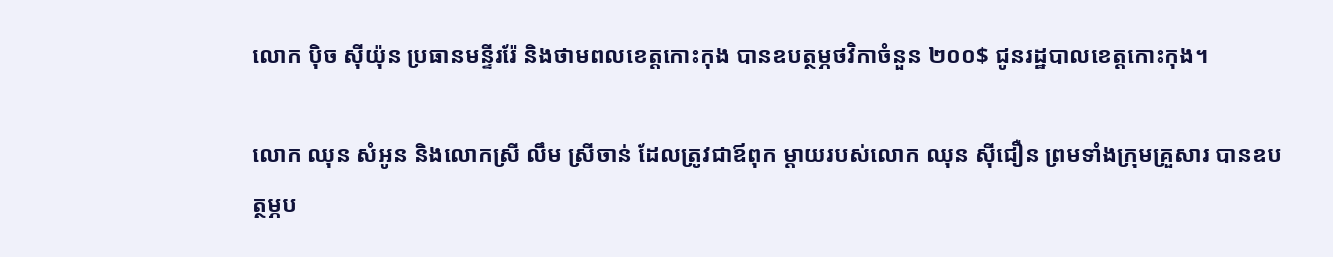លោក ប៉ិច ស៊ីយ៉ុន ប្រធានមន្ទីររ៉ែ និងថាមពលខេត្តកោះកុង បានឧបត្ថម្ភថវិកាចំនួន ២០០$ ជូនរដ្ឋបាលខេត្តកោះកុង។

លោក ឈុន សំអូន និងលោកស្រី លឹម ស្រីចាន់ ដែលត្រូវជាឪពុក ម្តាយរបស់លោក ឈុន ស៊ីជឿន ព្រមទាំងក្រុមគ្រួសារ បានឧបត្ថម្ភប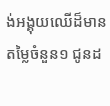ង់អង្គុយឈើដ៏មានតម្លៃចំនួន១ ជូនដ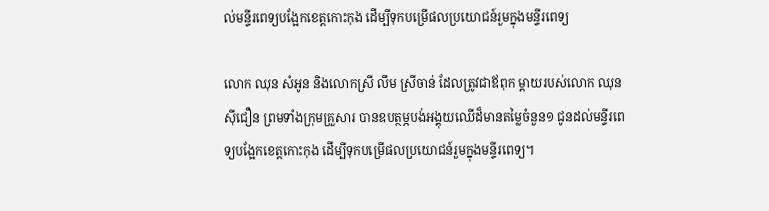ល់មន្ទីរពេទ្យបង្អែកខេត្តកោះកុង ដើម្បីទុកបម្រើផលប្រយោជន៍រួមក្នុងមន្ទីរពេទ្យ

លោក ឈុន សំអូន និងលោកស្រី លឹម ស្រីចាន់ ដែលត្រូវជាឪពុក ម្តាយរបស់លោក ឈុន ស៊ីជឿន ព្រមទាំងក្រុមគ្រួសារ បានឧបត្ថម្ភបង់អង្គុយឈើដ៏មានតម្លៃចំនួន១ ជូនដល់មន្ទីរពេទ្យបង្អែកខេត្តកោះកុង ដើម្បីទុកបម្រើផលប្រយោជន៍រួមក្នុងមន្ទីរពេទ្យ។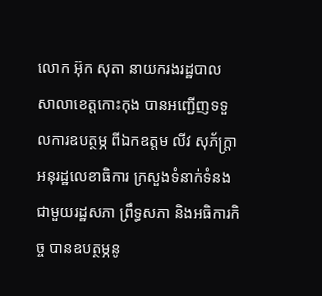លោក អ៊ុក សុតា នាយករងរដ្ឋបាល សាលាខេត្តកោះកុង បានអញ្ជើញទទួលការឧបត្ថម្ភ ពីឯកឧត្តម លីវ សុភ័ក្ត្រា អនុរដ្ឋលេខាធិការ ក្រសួងទំនាក់ទំនង ជាមួយរដ្ឋសភា ព្រឹទ្ធសភា និងអធិការកិច្ច បានឧបត្ថម្ភនូ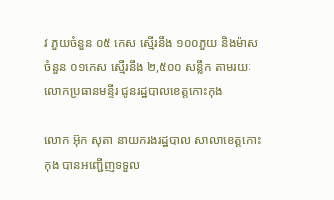វ ភួយចំនួន ០៥ កេស ស្មើរនឹង ១០០ភួយ និងម៉ាសចំនួន ០១កេស ស្មើរនឹង ២,៥០០ សន្លឹក តាមរយៈលោកប្រធានមន្ទីរ ជូនរដ្ឋបាលខេត្តកោះកុង

លោក អ៊ុក សុតា នាយករងរដ្ឋបាល សាលាខេត្តកោះកុង បានអញ្ជើញទទួល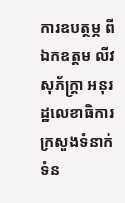ការឧបត្ថម្ភ ពីឯកឧត្តម លីវ សុភ័ក្ត្រា អនុរដ្ឋលេខាធិការ ក្រសួងទំនាក់ទំន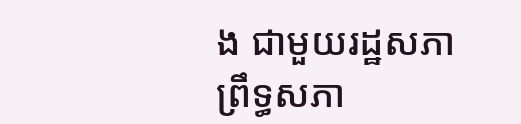ង ជាមួយរដ្ឋសភា ព្រឹទ្ធសភា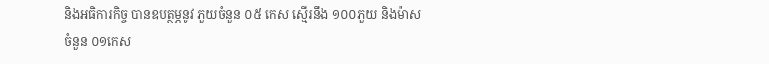និងអធិការកិច្ច បានឧបត្ថម្ភនូវ ភួយចំនួន ០៥ កេស ស្មើរនឹង ១០០ភួយ និងម៉ាសចំនួន ០១កេស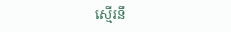ស្មើរនឹ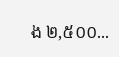ង ២,៥០០...